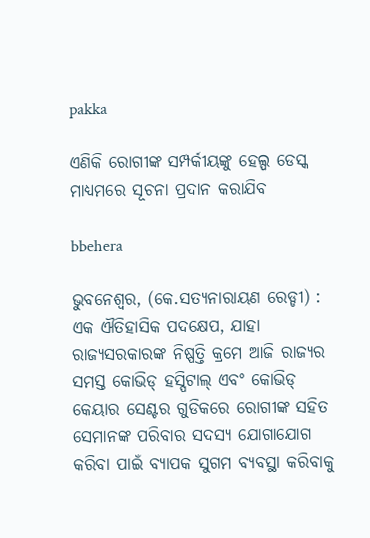pakka

ଏଣିକି ରୋଗୀଙ୍କ ସମ୍ପର୍କୀୟଙ୍କୁ ହେଲ୍ପ ଡେସ୍କ ମାଧ୍ୟମରେ ସୂଚନା ପ୍ରଦାନ କରାଯିବ

bbehera

ଭୁବନେଶ୍ୱର, (କେ.ସତ୍ୟନାରାୟଣ ରେଡ୍ଡୀ) : ଏକ ଐତିହାସିକ ପଦକ୍ଷେପ, ଯାହା ରାଜ୍ୟସରକାରଙ୍କ ନିଷ୍ପତ୍ତି କ୍ରମେ ଆଜି ରାଜ୍ୟର ସମସ୍ତ କୋଭିଡ୍ ହସ୍ପିଟାଲ୍‌ ଏବଂ କୋଭିଡ୍ କେୟାର ସେଣ୍ଟର ଗୁଡିକରେ ରୋଗୀଙ୍କ ସହିତ ସେମାନଙ୍କ ପରିବାର ସଦସ୍ୟ ଯୋଗାଯୋଗ କରିବା ପାଇଁ ବ୍ୟାପକ ସୁଗମ ବ୍ୟବସ୍ଥା କରିବାକୁ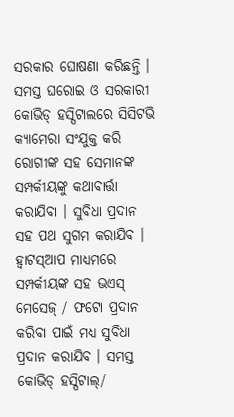ସରକାର ଘୋଷଣା କରିଛନ୍ତି । ସମସ୍ତ ଘରୋଇ ଓ ସରକାରୀ କୋଭିଡ୍ ହସ୍ପିଟାଲରେ ସିସିଟଭି କ୍ୟାମେରା ସଂଯୁକ୍ତ କରି ରୋଗୀଙ୍କ ସହ ସେମାନଙ୍କ ସମ୍ପର୍କୀୟଙ୍କୁ କଥାବାର୍ତ୍ତା କରାଯିବା । ସୁବିଧା ପ୍ରଦାନ ସହ ପଥ ସୁଗମ କରାଯିବ । ହ୍ୱାଟସ୍‌ଆପ ମାଧ୍ୟମରେ ସମ୍ପର୍କୀୟଙ୍କ ସହ ଭଏସ୍ ମେସେଜ୍ / ଫଟୋ ପ୍ରଦାନ କରିବା ପାଇଁ ମଧ୍ୟ ସୁବିଧା ପ୍ରଦାନ କରାଯିବ । ସମସ୍ତ କୋଭିଡ୍ ହସ୍ପିଟାଲ୍/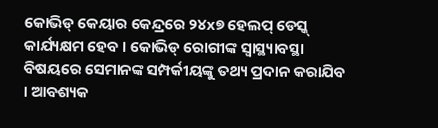କୋଭିଡ୍ କେୟାର କେନ୍ଦ୍ରରେ ୨୪x୭ ହେଲପ୍ ଡେସ୍କ୍ କାର୍ଯ୍ୟକ୍ଷମ ହେବ । କୋଭିଡ୍ ରୋଗୀଙ୍କ ସ୍ୱାସ୍ଥ୍ୟାବସ୍ଥା ବିଷୟରେ ସେମାନଙ୍କ ସମ୍ପର୍କୀୟଙ୍କୁ ତଥ୍ୟ ପ୍ରଦାନ କରାଯିବ । ଆବଶ୍ୟକ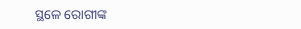ସ୍ଥଳେ ରୋଗୀଙ୍କ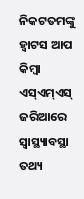ନିକଟତମଙ୍କୁ ହ୍ୱାଟସ ଆପ କିମ୍ବା ଏସ୍‌ଏମ୍‌ଏସ୍ ଜରିଆରେ ସ୍ୱାସ୍ଥ୍ୟାବସ୍ଥା ତଥ୍ୟ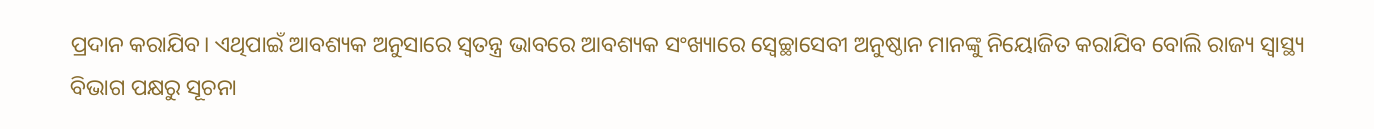ପ୍ରଦାନ କରାଯିବ। ଏଥିପାଇଁ ଆବଶ୍ୟକ ଅନୁସାରେ ସ୍ୱତନ୍ତ୍ର ଭାବରେ ଆବଶ୍ୟକ ସଂଖ୍ୟାରେ ସ୍ୱେଚ୍ଛାସେବୀ ଅନୁଷ୍ଠାନ ମାନଙ୍କୁ ନିୟୋଜିତ କରାଯିବ ବୋଲି ରାଜ୍ୟ ସ୍ୱାସ୍ଥ୍ୟ ବିଭାଗ ପକ୍ଷରୁ ସୂଚନା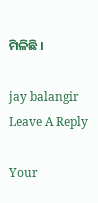ମିଳିଛି ।

jay balangir
Leave A Reply

Your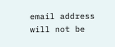email address will not be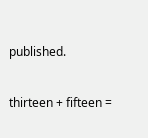published.

thirteen + fifteen =